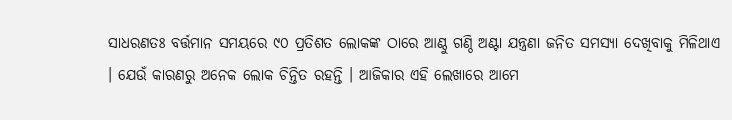ସାଧରଣତଃ ବର୍ତ୍ତମାନ ସମୟରେ ୯୦ ପ୍ରତିଶତ ଲୋକଙ୍କ ଠାରେ ଆଣ୍ଠୁ ଗଣ୍ଠି ଅଣ୍ଟା ଯନ୍ତ୍ରଣା ଜନିତ ସମସ୍ୟା ଦେଖିବାକୁ ମିଳିଥାଏ । ଯେଉଁ କାରଣରୁ ଅନେକ ଲୋକ ଚିନ୍ତିତ ରହନ୍ତି । ଆଜିକାର ଏହି ଲେଖାରେ ଆମେ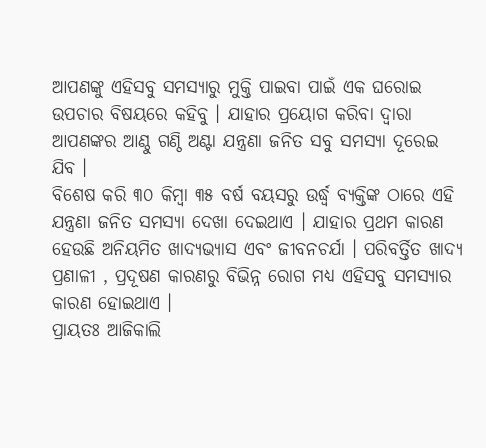ଆପଣଙ୍କୁ ଏହିସବୁ ସମସ୍ୟାରୁ ମୁକ୍ତି ପାଇବା ପାଇଁ ଏକ ଘରୋଇ ଉପଚାର ବିଷୟରେ କହିବୁ । ଯାହାର ପ୍ରୟୋଗ କରିବା ଦ୍ୱାରା ଆପଣଙ୍କର ଆଣ୍ଠୁ ଗଣ୍ଠି ଅଣ୍ଟା ଯନ୍ତ୍ରଣା ଜନିତ ସବୁ ସମସ୍ୟା ଦୂରେଇ ଯିବ ।
ବିଶେଷ କରି ୩୦ କିମ୍ବା ୩୫ ବର୍ଷ ବୟସରୁ ଉର୍ଦ୍ଧ୍ବ ବ୍ୟକ୍ତିଙ୍କ ଠାରେ ଏହି ଯନ୍ତ୍ରଣା ଜନିତ ସମସ୍ୟା ଦେଖା ଦେଇଥାଏ । ଯାହାର ପ୍ରଥମ କାରଣ ହେଉଛି ଅନିୟମିତ ଖାଦ୍ୟଭ୍ୟାସ ଏବଂ ଜୀବନଚର୍ଯା । ପରିବର୍ତ୍ତିତ ଖାଦ୍ୟ ପ୍ରଣାଳୀ , ପ୍ରଦୂଷଣ କାରଣରୁ ବିଭିନ୍ନ ରୋଗ ମଧ୍ୟ ଏହିସବୁ ସମସ୍ୟାର କାରଣ ହୋଇଥାଏ ।
ପ୍ରାୟତଃ ଆଜିକାଲି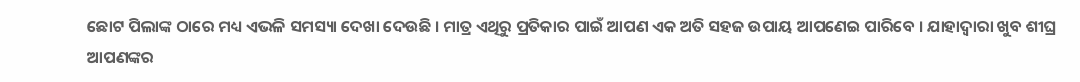ଛୋଟ ପିଲାଙ୍କ ଠାରେ ମଧ୍ୟ ଏଭଳି ସମସ୍ୟା ଦେଖା ଦେଉଛି । ମାତ୍ର ଏଥିରୁ ପ୍ରତିକାର ପାଇଁ ଆପଣ ଏକ ଅତି ସହଜ ଉପାୟ ଆପଣେଇ ପାରିବେ । ଯାହାଦ୍ୱାରା ଖୁବ ଶୀଘ୍ର ଆପଣଙ୍କର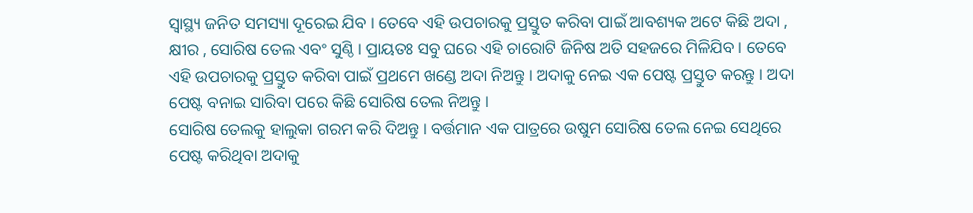ସ୍ୱାସ୍ଥ୍ୟ ଜନିତ ସମସ୍ୟା ଦୂରେଇ ଯିବ । ତେବେ ଏହି ଉପଚାରକୁ ପ୍ରସ୍ତୁତ କରିବା ପାଇଁ ଆବଶ୍ୟକ ଅଟେ କିଛି ଅଦା , କ୍ଷୀର , ସୋରିଷ ତେଲ ଏବଂ ସୁଣ୍ଠି । ପ୍ରାୟତଃ ସବୁ ଘରେ ଏହି ଚାରୋଟି ଜିନିଷ ଅତି ସହଜରେ ମିଳିଯିବ । ତେବେ ଏହି ଉପଚାରକୁ ପ୍ରସ୍ତୁତ କରିବା ପାଇଁ ପ୍ରଥମେ ଖଣ୍ଡେ ଅଦା ନିଅନ୍ତୁ । ଅଦାକୁ ନେଇ ଏକ ପେଷ୍ଟ ପ୍ରସ୍ତୁତ କରନ୍ତୁ । ଅଦା ପେଷ୍ଟ ବନାଇ ସାରିବା ପରେ କିଛି ସୋରିଷ ତେଲ ନିଅନ୍ତୁ ।
ସୋରିଷ ତେଲକୁ ହାଲୁକା ଗରମ କରି ଦିଅନ୍ତୁ । ବର୍ତ୍ତମାନ ଏକ ପାତ୍ରରେ ଉଷୁମ ସୋରିଷ ତେଲ ନେଇ ସେଥିରେ ପେଷ୍ଟ କରିଥିବା ଅଦାକୁ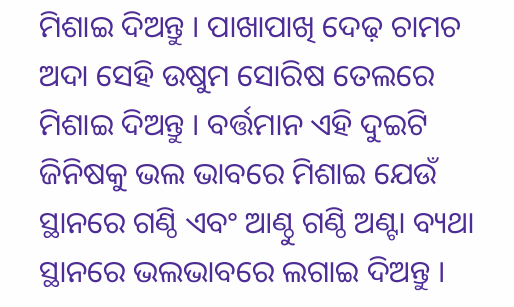ମିଶାଇ ଦିଅନ୍ତୁ । ପାଖାପାଖି ଦେଢ଼ ଚାମଚ ଅଦା ସେହି ଉଷୁମ ସୋରିଷ ତେଲରେ ମିଶାଇ ଦିଅନ୍ତୁ । ବର୍ତ୍ତମାନ ଏହି ଦୁଇଟି ଜିନିଷକୁ ଭଲ ଭାବରେ ମିଶାଇ ଯେଉଁ ସ୍ଥାନରେ ଗଣ୍ଠି ଏବଂ ଆଣ୍ଠୁ ଗଣ୍ଠି ଅଣ୍ଟା ବ୍ୟଥା ସ୍ଥାନରେ ଭଲଭାବରେ ଲଗାଇ ଦିଅନ୍ତୁ ।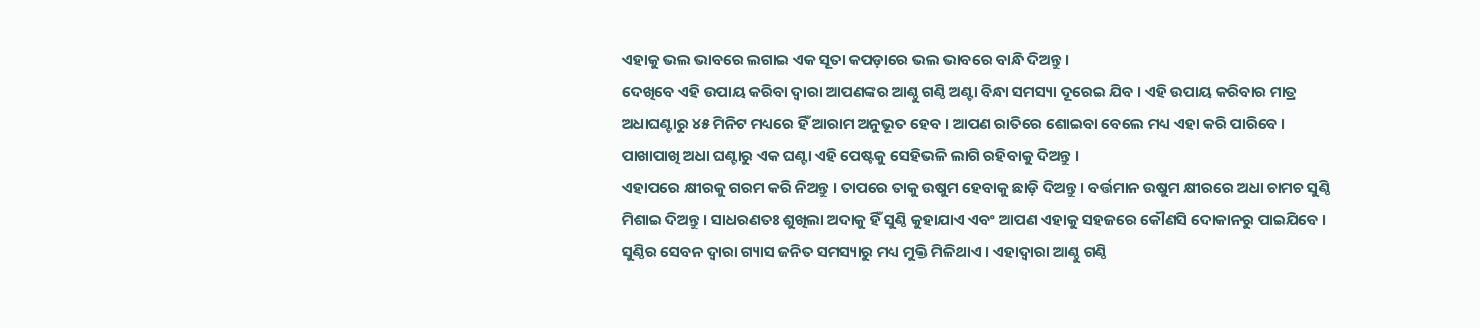ଏହାକୁ ଭଲ ଭାବରେ ଲଗାଇ ଏକ ସୂତା କପଡ଼ାରେ ଭଲ ଭାବରେ ବାନ୍ଧି ଦିଅନ୍ତୁ ।
ଦେଖିବେ ଏହି ଉପାୟ କରିବା ଦ୍ୱାରା ଆପଣଙ୍କର ଆଣ୍ଠୁ ଗଣ୍ଠି ଅଣ୍ଟା ବିନ୍ଧା ସମସ୍ୟା ଦୂରେଇ ଯିବ । ଏହି ଉପାୟ କରିବାର ମାତ୍ର ଅଧାଘଣ୍ଟାରୁ ୪୫ ମିନିଟ ମଧ୍ୟରେ ହିଁ ଆରାମ ଅନୁଭୂତ ହେବ । ଆପଣ ରାତିରେ ଶୋଇବା ବେଲେ ମଧ୍ୟ ଏହା କରି ପାରିବେ । ପାଖାପାଖି ଅଧା ଘଣ୍ଟାରୁ ଏକ ଘଣ୍ଟା ଏହି ପେଷ୍ଟକୁ ସେହିଭଳି ଲାଗି ରହିବାକୁ ଦିଅନ୍ତୁ ।
ଏହାପରେ କ୍ଷୀରକୁ ଗରମ କରି ନିଅନ୍ତୁ । ତାପରେ ତାକୁ ଉଷୁମ ହେବାକୁ ଛାଡ଼ି ଦିଅନ୍ତୁ । ବର୍ତ୍ତମାନ ଉଷୁମ କ୍ଷୀରରେ ଅଧା ଚାମଚ ସୁଣ୍ଠି ମିଶାଇ ଦିଅନ୍ତୁ । ସାଧରଣତଃ ଶୁଖିଲା ଅଦାକୁ ହିଁ ସୁଣ୍ଠି କୁହାଯାଏ ଏବଂ ଆପଣ ଏହାକୁ ସହଜରେ କୌଣସି ଦୋକାନରୁ ପାଇଯିବେ । ସୁଣ୍ଠିର ସେବନ ଦ୍ୱାରା ଗ୍ୟାସ ଜନିତ ସମସ୍ୟାରୁ ମଧ୍ୟ ମୁକ୍ତି ମିଳିଥାଏ । ଏହାଦ୍ବାରା ଆଣ୍ଠୁ ଗଣ୍ଠି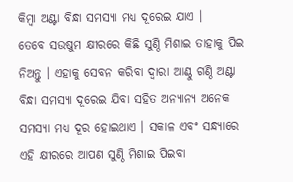କିମ୍ୱା ଅଣ୍ଟା ବିନ୍ଧା ସମସ୍ୟା ମଧ୍ୟ ଦୂରେଇ ଯାଏ ।
ତେବେ ସଉଷୁମ କ୍ଷୀରରେ କିଛି ସୁଣ୍ଠି ମିଶାଇ ତାହାକୁ ପିଇ ନିଅନ୍ତୁ । ଏହାକୁ ସେବନ କରିବା ଦ୍ୱାରା ଆଣ୍ଠୁ ଗଣ୍ଠି ଅଣ୍ଟା ବିନ୍ଧା ସମସ୍ୟା ଦୂରେଇ ଯିବା ସହିତ ଅନ୍ୟାନ୍ୟ ଅନେକ ସମସ୍ୟା ମଧ୍ୟ ଦୂର ହୋଇଥାଏ । ସକାଳ ଏବଂ ସନ୍ଧ୍ୟାରେ ଏହି କ୍ଷୀରରେ ଆପଣ ସୁଣ୍ଠି ମିଶାଇ ପିଇବା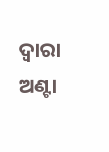ଦ୍ୱାରା ଅଣ୍ଟା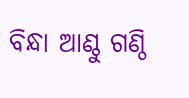ବିନ୍ଧା ଆଣ୍ଠୁ ଗଣ୍ଠି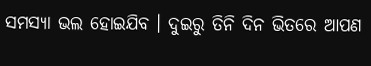ସମସ୍ୟା ଭଲ ହୋଇଯିବ । ଦୁଇରୁ ତିନି ଦିନ ଭିତରେ ଆପଣ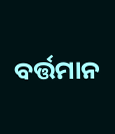ବର୍ତ୍ତମାନ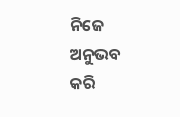ନିଜେ ଅନୁଭବ କରି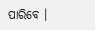ପାରିବେ ।